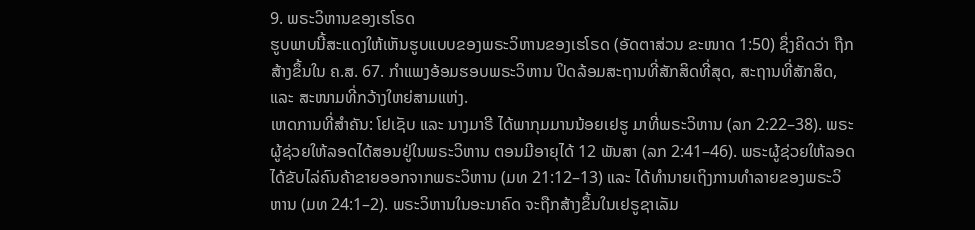9. ພຣະວິຫານຂອງເຮໂຣດ
ຮູບພາບນີ້ສະແດງໃຫ້ເຫັນຮູບແບບຂອງພຣະວິຫານຂອງເຮໂຣດ (ອັດຕາສ່ວນ ຂະໜາດ 1:50) ຊຶ່ງຄິດວ່າ ຖືກສ້າງຂຶ້ນໃນ ຄ.ສ. 67. ກຳແພງອ້ອມຮອບພຣະວິຫານ ປິດລ້ອມສະຖານທີ່ສັກສິດທີ່ສຸດ, ສະຖານທີ່ສັກສິດ, ແລະ ສະໜາມທີ່ກວ້າງໃຫຍ່ສາມແຫ່ງ.
ເຫດການທີ່ສຳຄັນ: ໂຢເຊັບ ແລະ ນາງມາຣີ ໄດ້ພາກຸມມານນ້ອຍເຢຮູ ມາທີ່ພຣະວິຫານ (ລກ 2:22–38). ພຣະຜູ້ຊ່ວຍໃຫ້ລອດໄດ້ສອນຢູ່ໃນພຣະວິຫານ ຕອນມີອາຍຸໄດ້ 12 ພັນສາ (ລກ 2:41–46). ພຣະຜູ້ຊ່ວຍໃຫ້ລອດໄດ້ຂັບໄລ່ຄົນຄ້າຂາຍອອກຈາກພຣະວິຫານ (ມທ 21:12–13) ແລະ ໄດ້ທຳນາຍເຖິງການທຳລາຍຂອງພຣະວິຫານ (ມທ 24:1–2). ພຣະວິຫານໃນອະນາຄົດ ຈະຖືກສ້າງຂຶ້ນໃນເຢຣູຊາເລັມ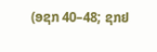(ອຊກ 40–48; ຊກຢ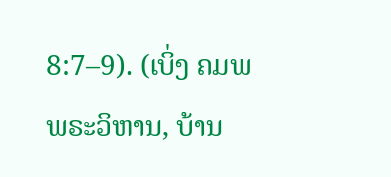8:7–9). (ເບິ່ງ ຄມພ ພຣະວິຫານ, ບ້ານ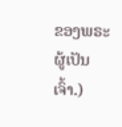ຂອງພຣະຜູ້ເປັນເຈົ້າ.)